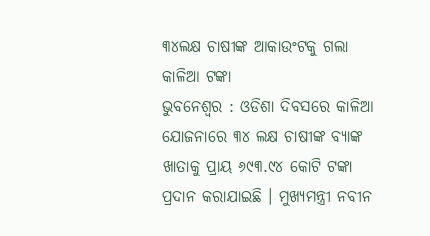୩୪ଲକ୍ଷ ଚାଷୀଙ୍କ ଆକାଉଂଟକୁ ଗଲା କାଳିଆ ଟଙ୍କା
ଭୁବନେଶ୍ୱର : ଓଡିଶା ଦିବସରେ କାଳିଆ ଯୋଜନାରେ ୩୪ ଲକ୍ଷ ଚାଷୀଙ୍କ ବ୍ୟାଙ୍କ ଖାତାକୁ ପ୍ରାୟ ୬୯୩.୯୪ କୋଟି ଟଙ୍କା ପ୍ରଦାନ କରାଯାଇଛି । ମୁଖ୍ୟମନ୍ତ୍ରୀ ନବୀନ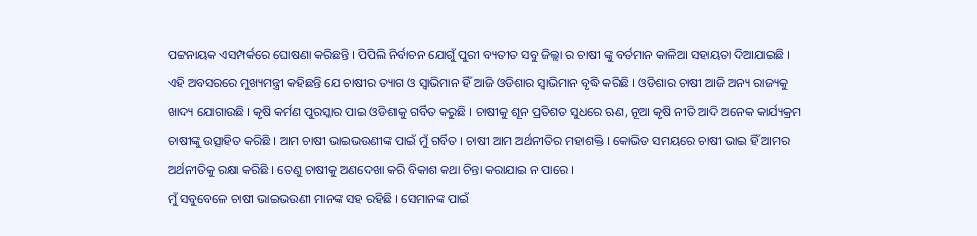ପଟ୍ଟନାୟକ ଏସମ୍ପର୍କରେ ଘୋଷଣା କରିଛନ୍ତି । ପିପିଲି ନିର୍ବାଚନ ଯୋଗୁଁ ପୁରୀ ବ୍ୟତୀତ ସବୁ ଜିଲ୍ଲା ର ଚାଷୀ ଙ୍କୁ ବର୍ତମାନ କାଳିଆ ସହାୟତା ଦିଆଯାଇଛି । ଏହି ଅବସରରେ ମୁଖ୍ୟମନ୍ତ୍ରୀ କହିଛନ୍ତି ଯେ ଚାଷୀର ତ୍ୟାଗ ଓ ସ୍ୱାଭିମାନ ହିଁ ଆଜି ଓଡିଶାର ସ୍ୱାଭିମାନ ବୃଦ୍ଧି କରିଛି । ଓଡିଶାର ଚାଷୀ ଆଜି ଅନ୍ୟ ରାଜ୍ୟକୁ ଖାଦ୍ୟ ଯୋଗାଉଛି । କୃଷି କର୍ମଣ ପୁରସ୍କାର ପାଇ ଓଡିଶାକୁ ଗର୍ବିତ କରୁଛି । ଚାଷୀକୁ ଶୂନ ପ୍ରତିଶତ ସୁଧରେ ଋଣ, ନୂଆ କୃଷି ନୀତି ଆଦି ଅନେକ କାର୍ଯ୍ୟକ୍ରମ ଚାଷୀଙ୍କୁ ଉତ୍ସାହିତ କରିଛି । ଆମ ଚାଷୀ ଭାଇଭଉଣୀଙ୍କ ପାଇଁ ମୁଁ ଗର୍ବିତ । ଚାଷୀ ଆମ ଅର୍ଥନୀତିର ମହାଶକ୍ତି । କୋଭିଡ ସମୟରେ ଚାଷୀ ଭାଇ ହିଁ ଆମର ଅର୍ଥନୀତିକୁ ରକ୍ଷା କରିଛି । ତେଣୁ ଚାଷୀକୁ ଅଣଦେଖା କରି ବିକାଶ କଥା ଚିନ୍ତା କରାଯାଇ ନ ପାରେ ।
ମୁଁ ସବୁବେଳେ ଚାଷୀ ଭାଇଭଉଣୀ ମାନଙ୍କ ସହ ରହିଛି । ସେମାନଙ୍କ ପାଇଁ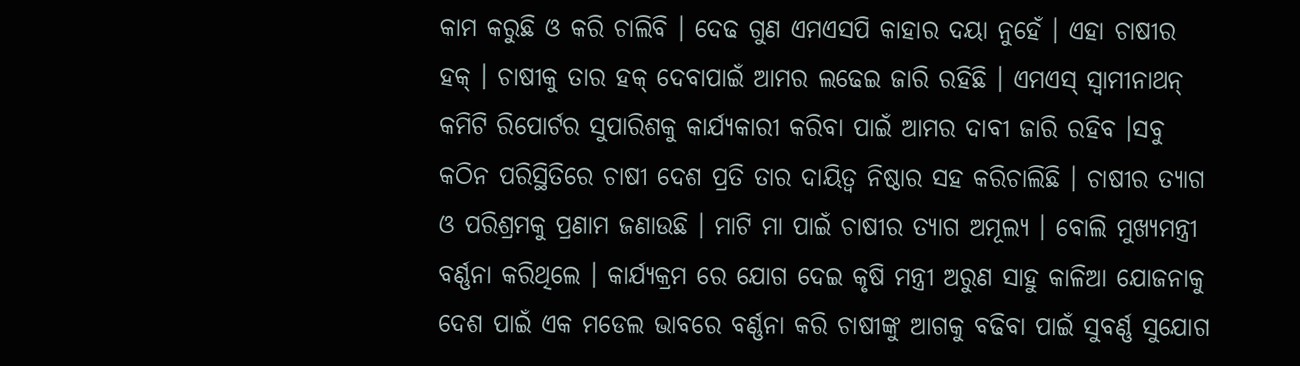କାମ କରୁଛି ଓ କରି ଚାଲିବି । ଦେଢ ଗୁଣ ଏମଏସପି କାହାର ଦୟା ନୁହେଁ । ଏହା ଚାଷୀର ହକ୍ । ଚାଷୀକୁ ତାର ହକ୍ ଦେବାପାଇଁ ଆମର ଲଢେଇ ଜାରି ରହିଛି । ଏମଏସ୍ ସ୍ୱାମୀନାଥନ୍ କମିଟି ରିପୋର୍ଟର ସୁପାରିଶକୁ କାର୍ଯ୍ୟକାରୀ କରିବା ପାଇଁ ଆମର ଦାବୀ ଜାରି ରହିବ ।ସବୁ କଠିନ ପରିସ୍ଥିତିରେ ଚାଷୀ ଦେଶ ପ୍ରତି ତାର ଦାୟିତ୍ୱ ନିଷ୍ଠାର ସହ କରିଚାଲିଛି । ଚାଷୀର ତ୍ୟାଗ ଓ ପରିଶ୍ରମକୁ ପ୍ରଣାମ ଜଣାଉଛି । ମାଟି ମା ପାଇଁ ଚାଷୀର ତ୍ୟାଗ ଅମୂଲ୍ୟ । ବୋଲି ମୁଖ୍ୟମନ୍ତ୍ରୀ ବର୍ଣ୍ଣନା କରିଥିଲେ । କାର୍ଯ୍ୟକ୍ରମ ରେ ଯୋଗ ଦେଇ କୃଷି ମନ୍ତ୍ରୀ ଅରୁଣ ସାହୁ କାଳିଆ ଯୋଜନାକୁ ଦେଶ ପାଇଁ ଏକ ମଡେଲ ଭାବରେ ବର୍ଣ୍ଣନା କରି ଚାଷୀଙ୍କୁ ଆଗକୁ ବଢିବା ପାଇଁ ସୁବର୍ଣ୍ଣ ସୁଯୋଗ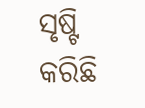ସୃଷ୍ଟି କରିଛି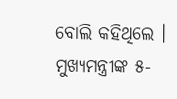ବୋଲି କହିଥିଲେ । ମୁଖ୍ୟମନ୍ତ୍ରୀଙ୍କ ୫-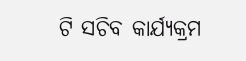ଟି ସଚିବ କାର୍ଯ୍ୟକ୍ରମ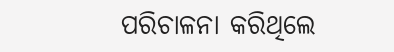ପରିଚାଳନା କରିଥିଲେ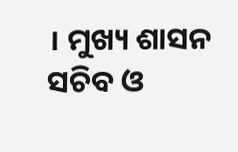। ମୁଖ୍ୟ ଶାସନ ସଚିବ ଓ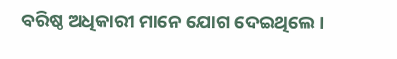ବରିଷ୍ଠ ଅଧିକାରୀ ମାନେ ଯୋଗ ଦେଇଥିଲେ ।